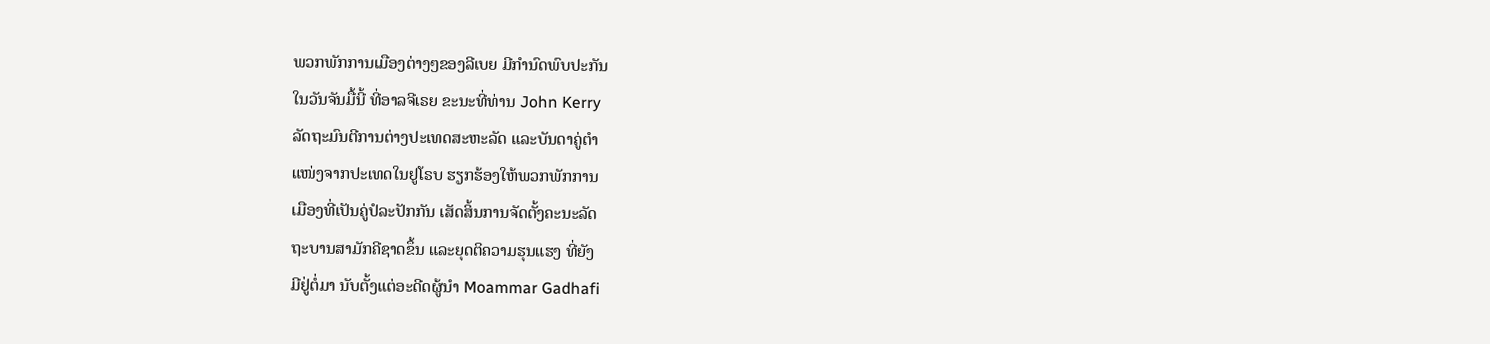ພວກພັກການເມືອງຕ່າງໆຂອງລີເບຍ ມີກຳນົດພົບປະກັນ
ໃນວັນຈັນມື້ນີ້ ທີ່ອາລຈີເຣຍ ຂະນະທີ່ທ່ານ John Kerry
ລັດຖະມົນຕີການຕ່າງປະເທດສະຫະລັດ ແລະບັນດາຄູ່ຕຳ
ແໜ່ງຈາກປະເທດໃນຢູໂຣບ ຮຽກຮ້ອງໃຫ້ພວກພັກການ
ເມືອງທີ່ເປັນຄູ່ປໍລະປັກກັນ ເສັດສິ້ນການຈັດຕັ້ງຄະນະລັດ
ຖະບານສາມັກຄີຊາດຂຶ້ນ ແລະຍຸດຕິຄວາມຮຸນແຮງ ທີ່ຍັງ
ມີຢູ່ຕໍ່ມາ ນັບຕັ້ງແຕ່ອະດີດຜູ້ນຳ Moammar Gadhafi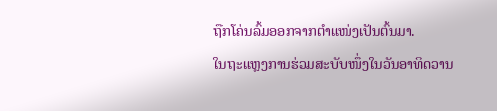ຖືກໂຄ່ນລົ້ມອອກຈາກຕຳແໜ່ງເປັນຕົ້ນມາ.
ໃນຖະແຫຼງການຮ່ວມສະບັບໜຶ່ງໃນວັນອາທິດວານ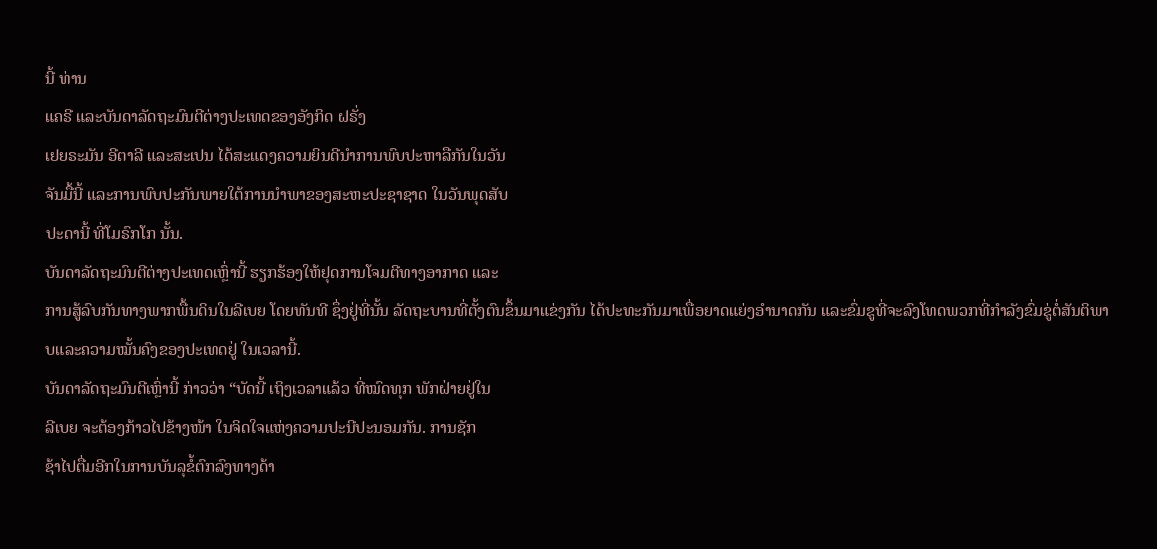ນີ້ ທ່ານ
ແຄຣີ ແລະບັນດາລັດຖະມົນຕີຕ່າງປະເທດຂອງອັງກິດ ຝຣັ່ງ
ເຢຍຣະມັນ ອີຕາລີ ແລະສະເປນ ໄດ້ສະແດງຄວາມຍິນດີນຳການພົບປະຫາລືກັນໃນວັນ
ຈັນມື້ນີ້ ແລະການພົບປະກັນພາຍໃຕ້ການນຳພາຂອງສະຫະປະຊາຊາດ ໃນວັນພຸດສັບ
ປະດານີ້ ທີ່ໂມຣົກໂກ ນັ້ນ.
ບັນດາລັດຖະມົນຕີຕ່າງປະເທດເຫຼົ່ານີ້ ຮຽກຮ້ອງໃຫ້ຢຸດການໂຈມຕີທາງອາກາດ ແລະ
ການສູ້ລົບກັນທາງພາກພື້ນດິນໃນລີເບຍ ໂດຍທັນທີ ຊຶ່ງຢູ່ທີ່ນັ້ນ ລັດຖະບານທີ່ຕັ້ງຕົນຂຶ້ນມາແຂ່ງກັນ ໄດ້ປະທະກັນມາເພື່ອຍາດແຍ່ງອຳນາດກັນ ແລະຂົ່ມຂູທີ່ຈະລົງໂທດພວກທີ່ກຳລັງຂົ່ມຂູ່ຕໍ່ສັນຕິພາບແລະຄວາມໝັ້ນຄົງຂອງປະເທດຢູ່ ໃນເວລານີ້.
ບັນດາລັດຖະມົນຕີເຫຼົ່ານີ້ ກ່າວວ່າ “ບັດນີ້ ເຖິງເວລາແລ້ວ ທີ່ໝົດທຸກ ພັກຝ່າຍຢູ່ໃນ
ລີເບຍ ຈະຕ້ອງກ້າວໄປຂ້າງໜ້າ ໃນຈິດໃຈແຫ່ງຄວາມປະນີປະນອມກັນ. ການຊັກ
ຊ້າໄປຕື່ມອີກໃນການບັນລຸຂໍ້ຕົກລົງທາງດ້າ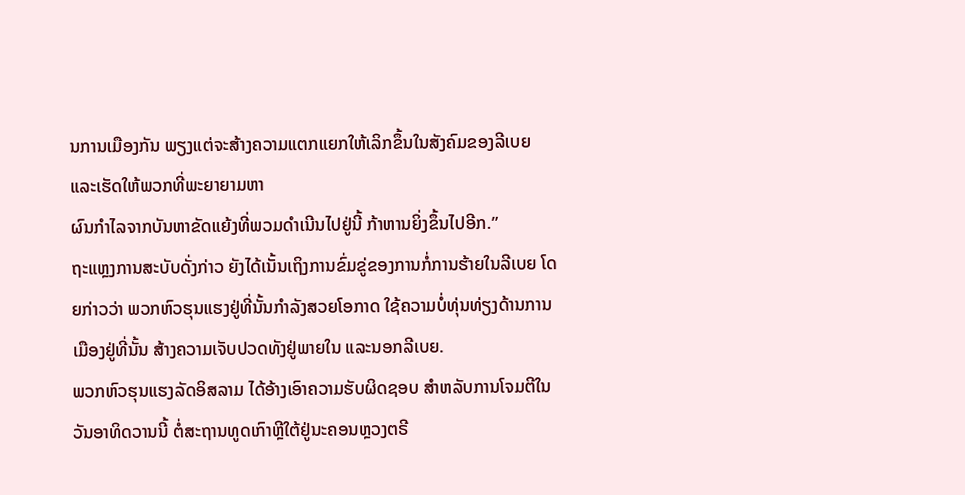ນການເມືອງກັນ ພຽງແຕ່ຈະສ້າງຄວາມແຕກແຍກໃຫ້ເລິກຂຶ້ນໃນສັງຄົມຂອງລີເບຍ ແລະເຮັດໃຫ້ພວກທີ່ພະຍາຍາມຫາ
ຜົນກຳໄລຈາກບັນຫາຂັດແຍ້ງທີ່ພວມດຳເນີນໄປຢູ່ນີ້ ກ້າຫານຍິ່ງຂຶ້ນໄປອີກ.”
ຖະແຫຼງການສະບັບດັ່ງກ່າວ ຍັງໄດ້ເນັ້ນເຖິງການຂົ່ມຂູ່ຂອງການກໍ່ການຮ້າຍໃນລີເບຍ ໂດຍກ່າວວ່າ ພວກຫົວຮຸນແຮງຢູ່ທີ່ນັ້ນກຳລັງສວຍໂອກາດ ໃຊ້ຄວາມບໍ່ທຸ່ນທ່ຽງດ້ານການເມືອງຢູ່ທີ່ນັ້ນ ສ້າງຄວາມເຈັບປວດທັງຢູ່ພາຍໃນ ແລະນອກລີເບຍ.
ພວກຫົວຮຸນແຮງລັດອິສລາມ ໄດ້ອ້າງເອົາຄວາມຮັບຜິດຊອບ ສຳຫລັບການໂຈມຕີໃນວັນອາທິດວານນີ້ ຕໍ່ສະຖານທູດເກົາຫຼີໃຕ້ຢູ່ນະຄອນຫຼວງຕຣີ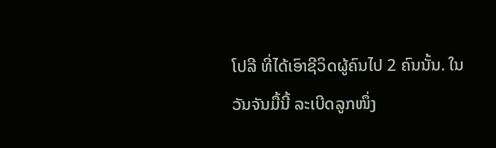ໂປລີ ທີ່ໄດ້ເອົາຊີວິດຜູ້ຄົນໄປ 2 ຄົນນັ້ນ. ໃນວັນຈັນມື້ນີ້ ລະເບີດລູກໜຶ່ງ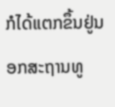ກໍໄດ້ແຕກຂຶ້ນຢູ່ນອກສະຖານທູ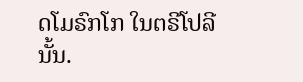ດໂມຣົກໂກ ໃນຕຣີໂປລີນັ້ນ.